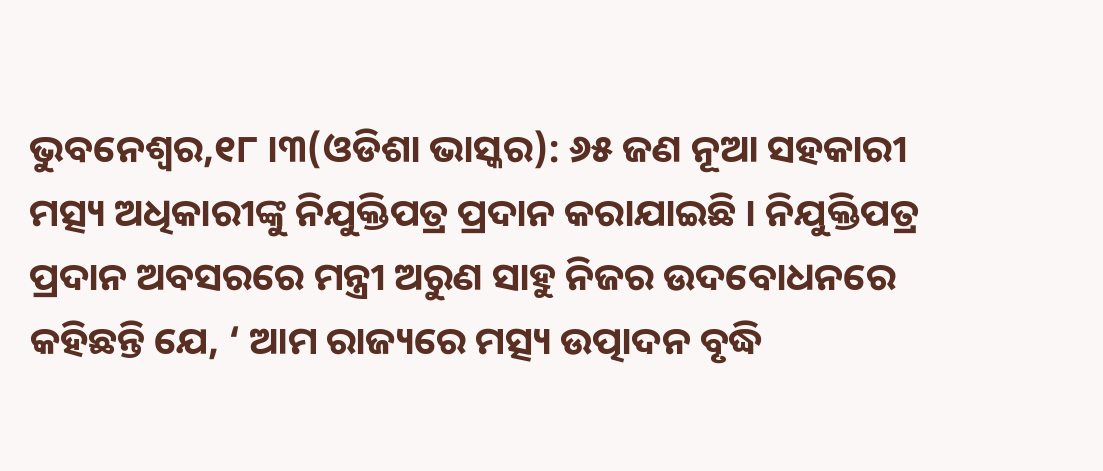ଭୁବନେଶ୍ୱର,୧୮ ।୩(ଓଡିଶା ଭାସ୍କର): ୬୫ ଜଣ ନୂଆ ସହକାରୀ ମତ୍ସ୍ୟ ଅଧିକାରୀଙ୍କୁ ନିଯୁକ୍ତିପତ୍ର ପ୍ରଦାନ କରାଯାଇଛି । ନିଯୁକ୍ତିପତ୍ର ପ୍ରଦାନ ଅବସରରେ ମନ୍ତ୍ରୀ ଅରୁଣ ସାହୁ ନିଜର ଉଦବୋଧନରେ କହିଛନ୍ତି ଯେ, ‘ ଆମ ରାଜ୍ୟରେ ମତ୍ସ୍ୟ ଉତ୍ପାଦନ ବୃଦ୍ଧି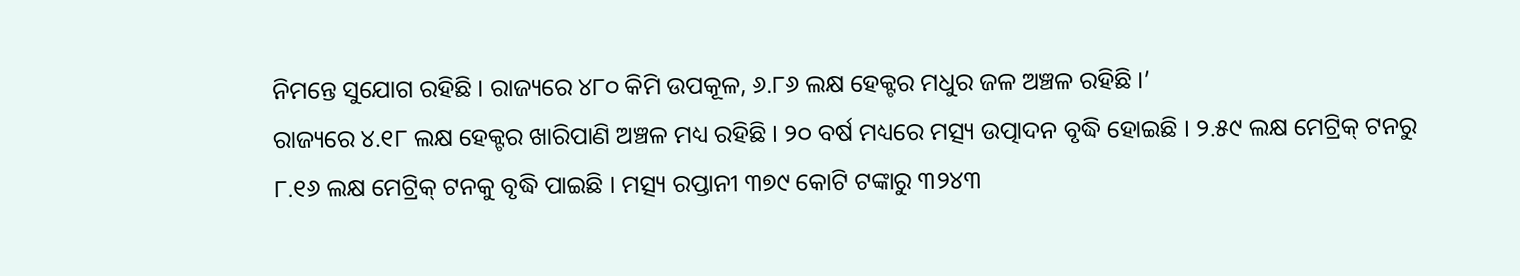ନିମନ୍ତେ ସୁଯୋଗ ରହିଛି । ରାଜ୍ୟରେ ୪୮୦ କିମି ଉପକୂଳ, ୬.୮୬ ଲକ୍ଷ ହେକ୍ଟର ମଧୁର ଜଳ ଅଞ୍ଚଳ ରହିଛି ।’
ରାଜ୍ୟରେ ୪.୧୮ ଲକ୍ଷ ହେକ୍ଟର ଖାରିପାଣି ଅଞ୍ଚଳ ମଧ୍ୟ ରହିଛି । ୨୦ ବର୍ଷ ମଧ୍ୟରେ ମତ୍ସ୍ୟ ଉତ୍ପାଦନ ବୃଦ୍ଧି ହୋଇଛି । ୨.୫୯ ଲକ୍ଷ ମେଟ୍ରିକ୍ ଟନରୁ ୮.୧୬ ଲକ୍ଷ ମେଟ୍ରିକ୍ ଟନକୁ ବୃଦ୍ଧି ପାଇଛି । ମତ୍ସ୍ୟ ରପ୍ତାନୀ ୩୭୯ କୋଟି ଟଙ୍କାରୁ ୩୨୪୩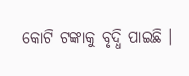କୋଟି ଟଙ୍କାକୁ ବୃଦ୍ଧି ପାଇଛି ।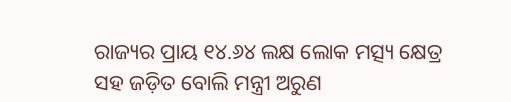ରାଜ୍ୟର ପ୍ରାୟ ୧୪.୬୪ ଲକ୍ଷ ଲୋକ ମତ୍ସ୍ୟ କ୍ଷେତ୍ର ସହ ଜଡ଼ିତ ବୋଲି ମନ୍ତ୍ରୀ ଅରୁଣ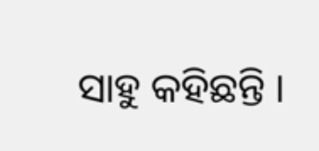ସାହୁ କହିଛନ୍ତି ।